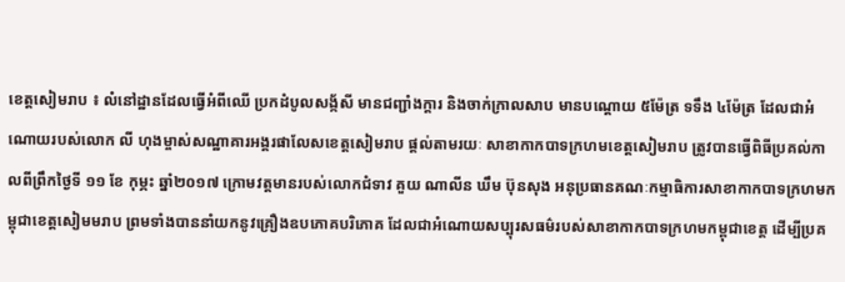ខេត្តសៀមរាប ៖ លំនៅដ្ឋានដែលធ្វើអំពីឈើ ប្រកដំបូលសង្ក័សី មានជញ្ជាំងក្តារ និងចាក់ក្រាលសាប មានបណ្តោយ ៥ម៉ែត្រ ទទឹង ៤ម៉ែត្រ ដែលជាអំណោយរបស់លោក លី ហុងម្ចាស់សណ្ឋាគារអង្គរផាលែសខេត្តសៀមរាប ផ្តល់តាមរយៈ សាខាកាកបាទក្រហមខេត្តសៀមរាប ត្រូវបានធ្វើពិធីប្រគល់កាលពីព្រឹកថ្ងៃទី ១១ ខែ កុម្ភះ ឆ្នាំ២០១៧ ក្រោមវត្តមានរបស់លោកជំទាវ គួយ ណាលីន ឃឹម ប៊ុនសុង អនុប្រធានគណៈកម្មាធិការសាខាកាកបាទក្រហមកម្ពុជាខេត្តសៀមមរាប ព្រមទាំងបាននាំយកនូវគ្រឿងឧបភោគបរិភោគ ដែលជាអំណោយសប្បុរសធម៌របស់សាខាកាកបាទក្រហមកម្ពុជាខេត្ត ដើម្បីប្រគ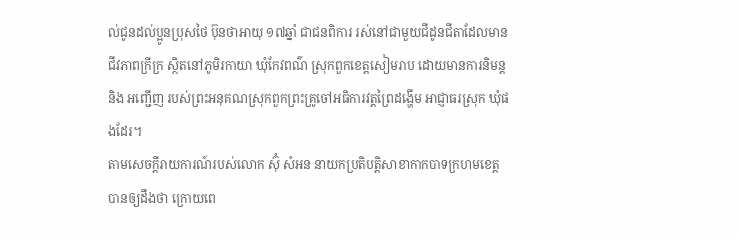ល់ជូនដល់ប្អូនប្រុសថៃ ប៊ុនថាអាយុ ១៧ឆ្នាំ ជាជនពិការ រស់នៅជាមួយជីដូនជីតាដែលមានជីវភាពក្រីក្រ ស្ថិតនៅភូមិរកាយា ឃុំកែវពណ៌ ស្រុកពួកខេត្តសៀមរាប ដោយមានការនិមន្ត និង អញ្ជើញ របស់ព្រះអនុគណស្រុកពួកព្រះគ្រូចៅអធិការវត្តព្រៃដង្ហើម អាជ្ញាធរស្រុក ឃុំផងដែរ។
តាមសេចក្តីរាយការណ៍របស់លោក ស៊ុំ សំអន នាយកប្រតិបត្តិសាខាកាកបាទក្រហមខេត្ត បានឲ្យដឹងថា ក្រោយពេ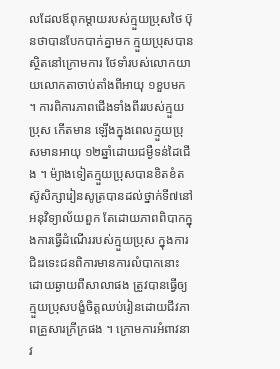លដែលឪពុកម្តាយរបស់ក្មួយប្រុសថៃ ប៊ុនថាបានបែកបាក់គ្នាមក ក្មួយប្រុសបានស្ថិតនៅក្រោមការ ថែទាំរបស់លោកយាយលោកតាចាប់តាំងពីអាយុ ១ខួបមក ។ ការពិការភាពជើងទាំងពីររបស់ក្មួយប្រុស កើតមាន ឡើងក្នុងពេលក្មួយប្រុសមានអាយុ ១២ឆ្នាំដោយជម្ងឺទន់ដៃជើង ។ ម៉្យាងទៀតក្មួយប្រុសបានខិតខំតស៊ូសិក្សារៀនសូត្របានដល់ថ្នាក់ទី៧នៅអនុវិទ្យាល័យពួក តែដោយភាពពិបាកក្នុងការធ្វើដំណើររបស់ក្មួយប្រុស ក្នុងការជិះរទេះជនពិការមានការលំបាកនោះ ដោយឆ្ងាយពីសាលាផង ត្រូវបានធ្វើឲ្យក្មួយប្រុសបង្ខំចិត្តឈប់រៀនដោយជីវភាពគ្រួសារក្រីក្រផង ។ ក្រោមការអំពាវនាវ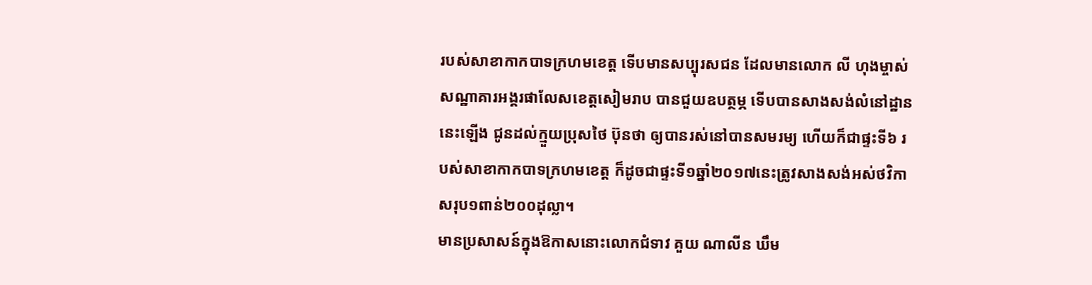របស់សាខាកាកបាទក្រហមខេត្ត ទើបមានសប្បុរសជន ដែលមានលោក លី ហុងម្ចាស់សណ្ឋាគារអង្គរផាលែសខេត្តសៀមរាប បានជួយឧបត្ថម្ភ ទើបបានសាងសង់លំនៅដ្ឋាននេះឡើង ជូនដល់ក្មួយប្រុសថៃ ប៊ុនថា ឲ្យបានរស់នៅបានសមរម្យ ហើយក៏ជាផ្ទះទី៦ របស់សាខាកាកបាទក្រហមខេត្ត ក៏ដូចជាផ្ទះទី១ឆ្នាំ២០១៧នេះត្រូវសាងសង់អស់ថវិកាសរុប១ពាន់២០០ដុល្លា។
មានប្រសាសន៍ក្នុងឱកាសនោះលោកជំទាវ គួយ ណាលីន ឃឹម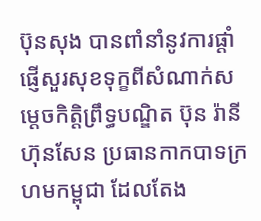ប៊ុនសុង បានពាំនាំនូវការផ្ដាំផ្ញើសួរសុខទុក្ខពីសំណាក់សម្ដេចកិត្តិព្រឹទ្ធបណ្ឌិត ប៊ុន រ៉ានី ហ៊ុនសែន ប្រធានកាកបាទក្រហមកម្ពុជា ដែលតែង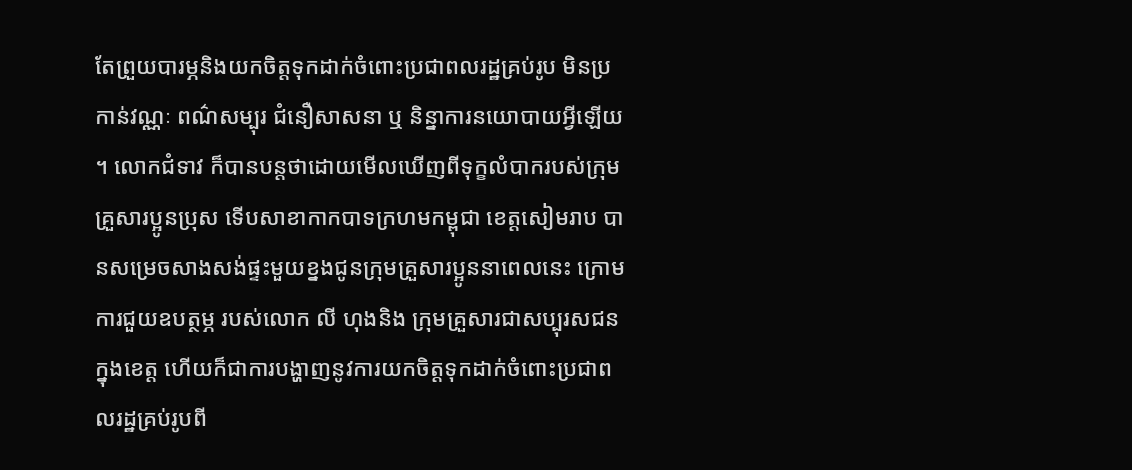តែព្រួយបារម្ភនិងយកចិត្តទុកដាក់ចំពោះប្រជាពលរដ្ឋគ្រប់រូប មិនប្រកាន់វណ្ណៈ ពណ៌សម្បុរ ជំនឿសាសនា ឬ និន្នាការនយោបាយអ្វីឡើយ ។ លោកជំទាវ ក៏បានបន្តថាដោយមើលឃើញពីទុក្ខលំបាករបស់ក្រុមគ្រួសារប្អូនប្រុស ទើបសាខាកាកបាទក្រហមកម្ពុជា ខេត្តសៀមរាប បានសម្រេចសាងសង់ផ្ទះមួយខ្នងជូនក្រុមគ្រួសារប្អូននាពេលនេះ ក្រោមការជួយឧបត្ថម្ភ របស់លោក លី ហុងនិង ក្រុមគ្រួសារជាសប្បុរសជនក្នុងខេត្ត ហើយក៏ជាការបង្ហាញនូវការយកចិត្តទុកដាក់ចំពោះប្រជាពលរដ្ឋគ្រប់រូបពី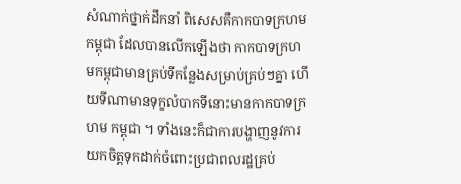សំណាក់ថ្នាក់ដឹកនាំ ពិសេសគឺកាកបាទក្រហមកម្ពុជា ដែលបានលើកឡើងថា កាកបាទក្រហមកម្ពុជាមានគ្រប់ទីកន្លែងសម្រាប់គ្រប់ៗគ្នា ហើយទីណាមានទុក្ខលំបាកទីនោះមានកាកបាទក្រហម កម្ពុជា ។ ទាំងនេះក៏ជាការបង្ហាញនូវការយកចិត្តទុកដាក់ចំពោះប្រជាពលរដ្ឋគ្រប់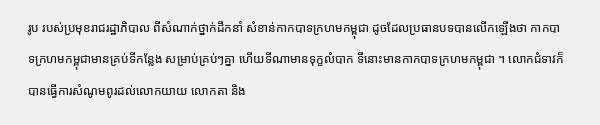រូប របស់ប្រមុខរាជរដ្ឋាភិបាល ពីសំណាក់ថ្នាក់ដឹកនាំ សំខាន់កាកបាទក្រហមកម្ពុជា ដូចដែលប្រធានបទបានលើកឡើងថា កាកបាទក្រហមកម្ពុជាមានគ្រប់ទីកន្លែង សម្រាប់គ្រប់ៗគ្នា ហើយទីណាមានទុក្ខលំបាក ទីនោះមានកាកបាទក្រហមកម្ពុជា ។ លោកជំទាវក៏បានធ្វើការសំណូមពូរដល់លោកយាយ លោកតា និង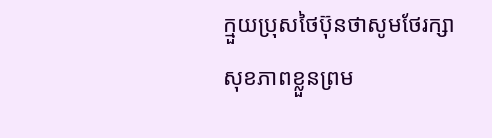ក្មួយប្រុសថៃប៊ុនថាសូមថែរក្សាសុខភាពខ្លួនព្រម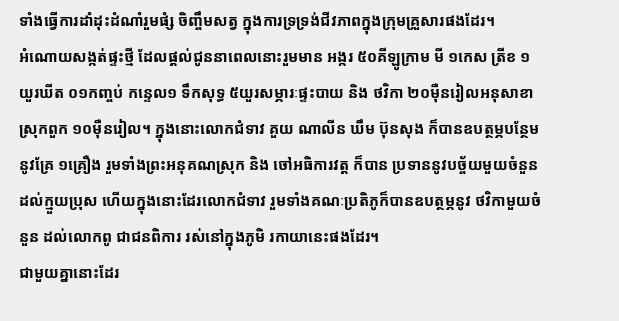ទាំងធ្វើការដាំដុះដំណាំរួមផំ្ស ចិញ្ចឹមសត្វ ក្នុងការទ្រទ្រង់ជីវភាពក្នុងក្រុមគ្រួសារផងដែរ។
អំណោយសង្កត់ផ្ទះថ្មី ដែលផ្តល់ជូននាពេលនោះរួមមាន អង្ករ ៥០គីឡូក្រាម មី ១កេស ត្រីខ ១យួរឃីត ០១កញ្ចប់ កន្ទេល១ ទឹកសុទ្ធ ៥យួរសម្ភារៈផ្ទះបាយ និង ថវិកា ២០ម៉ឺនរៀលអនុសាខាស្រុកពួក ១០ម៉ឺនរៀល។ ក្នុងនោះលោកជំទាវ គួយ ណាលីន ឃឹម ប៊ុនសុង ក៏បានឧបត្ថម្ភបន្ថែមនូវគ្រែ ១គ្រឿង រួមទាំងព្រះអនុគណស្រុក និង ចៅអធិការវត្ត ក៏បាន ប្រទាននូវបច្ច័យមួយចំនួនដល់ក្មួយប្រុស ហើយក្នុងនោះដែរលោកជំទាវ រួមទាំងគណៈប្រតិភូក៏បានឧបត្ថម្ភនូវ ថវិកាមួយចំនួន ដល់លោកពូ ជាជនពិការ រស់នៅក្នុងភូមិ រកាយានេះផងដែរ។
ជាមួយគ្នានោះដែរ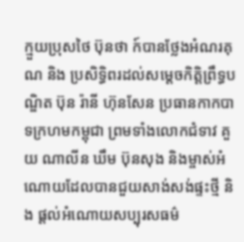ក្មួយប្រុសថៃ ប៊ុនថា ក៍បានថ្លែងអំណរគុណ និង ប្រសិទ្ធិពរដល់សម្ដេចកិត្តិព្រឹទ្ធបណ្ឌិត ប៊ុន រ៉ានី ហ៊ុនសែន ប្រធានកាកបាទក្រហមកម្ពុជា ព្រមទាំងលោកជំទាវ គួយ ណាលីន ឃឹម ប៊ុនសុង និងម្ចាស់អំណោយដែលបានជួយសាង់សង់ផ្ទះថ្មី និង ផ្តល់អំណោយសប្បុរសធម៌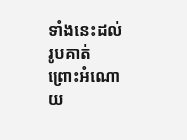ទាំងនេះដល់រូបគាត់ ព្រោះអំណោយ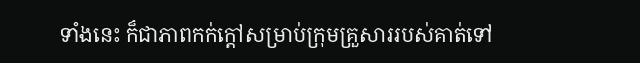ទាំងនេះ ក៏ជាភាពកក់ក្តៅសម្រាប់ក្រុមគ្រួសាររបស់គាត់ទៅ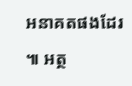អនាគតផងដែរ ៕ អត្ថ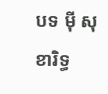បទ ម៉ី សុខារិទ្ធ